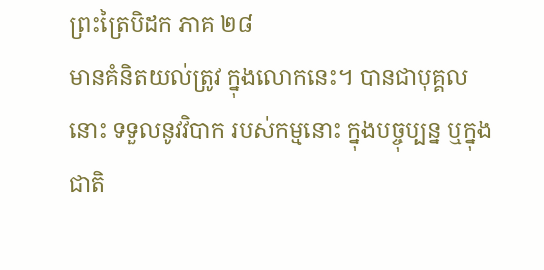ព្រះត្រៃបិដក ភាគ ២៨
មានគំនិតយល់ត្រូវ ក្នុងលោកនេះ។ បានជាបុគ្គលនោះ ទទួលនូវវិបាក របស់កម្មនោះ ក្នុងបច្ចុប្បន្ន ឬក្នុងជាតិ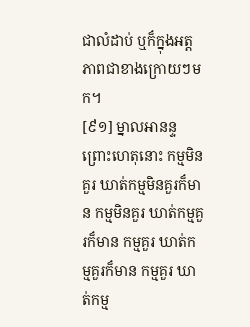ជាលំដាប់ ឬក៏ក្នុងអត្តភាពជាខាងក្រោយៗមក។
[៩១] ម្នាលអានន្ទ ព្រោះហេតុនោះ កម្មមិនគួរ ឃាត់កម្មមិនគួរក៏មាន កម្មមិនគួរ ឃាត់កម្មគួរក៏មាន កម្មគួរ ឃាត់កម្មគួរក៏មាន កម្មគួរ ឃាត់កម្ម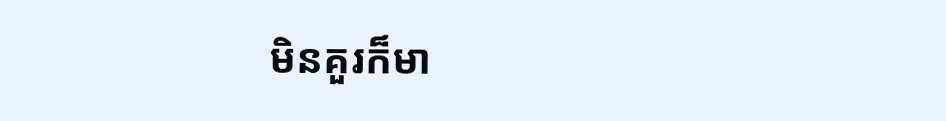មិនគួរក៏មា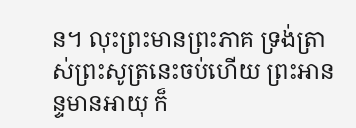ន។ លុះព្រះមានព្រះភាគ ទ្រង់ត្រាស់ព្រះសូត្រនេះចប់ហើយ ព្រះអានន្ទមានអាយុ ក៏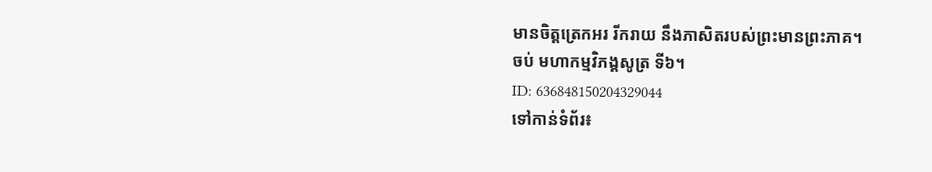មានចិត្តត្រេកអរ រីករាយ នឹងភាសិតរបស់ព្រះមានព្រះភាគ។
ចប់ មហាកម្មវិភង្គសូត្រ ទី៦។
ID: 636848150204329044
ទៅកាន់ទំព័រ៖